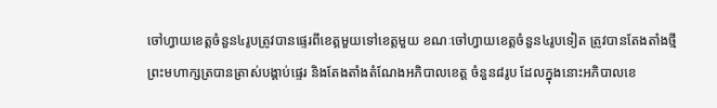ចៅហ្វាយខេត្តចំនួន៤រូបត្រូវបានផ្ទេរពីខេត្តមួយទៅខេត្តមួយ ខណៈចៅហ្វាយខេត្តចំនួន៤រូបទៀត ត្រូវបានតែងតាំងថ្មី
ព្រះមហាក្សត្របានត្រាស់បង្គាប់ផ្ទេរ និងតែងតាំងតំណែងអភិបាលខេត្ត ចំនួន៨រូប ដែលក្នុងនោះអភិបាលខេ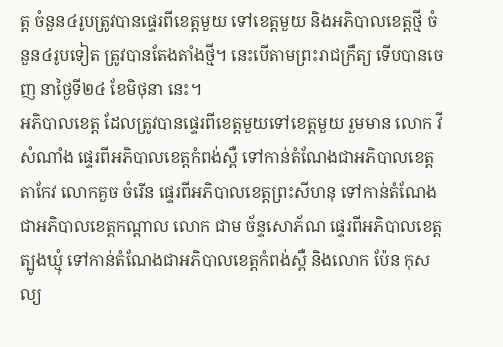ត្ត ចំនួន៤រូបត្រូវបានផ្ទេរពីខេត្តមួយ ទៅខេត្តមួយ និងអភិបាលខេត្តថ្មី ចំនួន៤រូបទៀត ត្រូវបានតែងតាំងថ្មី។ នេះបើតាមព្រះរាជក្រឹត្យ ទើបបានចេញ នាថ្ងៃទី២៤ ខែមិថុនា នេះ។
អភិបាលខេត្ត ដែលត្រូវបានផ្ទេរពីខេត្តមួយទៅខេត្តមួយ រួមមាន លោក វី សំណាំង ផ្ទេរពីអភិបាលខេត្តកំពង់ស្ពឺ ទៅកាន់តំណែងជាអភិបាលខេត្តតាកែវ លោកគួច ចំរើន ផ្ទេរពីអភិបាលខេត្តព្រះសីហនុ ទៅកាន់តំណែងជាអភិបាលខេត្តកណ្តាល លោក ជាម ច័ន្ទសោភ័ណ ផ្ទេរពីអភិបាលខេត្តត្បូងឃ្មុំ ទៅកាន់តំណែងជាអភិបាលខេត្តកំពង់ស្ពឺ និងលោក ប៉ែន កុសល្យ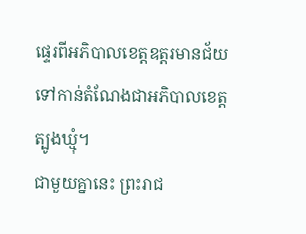ផ្ទេរពីអភិបាលខេត្តឧត្តរមានជ័យ ទៅកាន់តំណែងជាអភិបាលខេត្តត្បូងឃ្មុំ។
ជាមួយគ្នានេះ ព្រះរាជ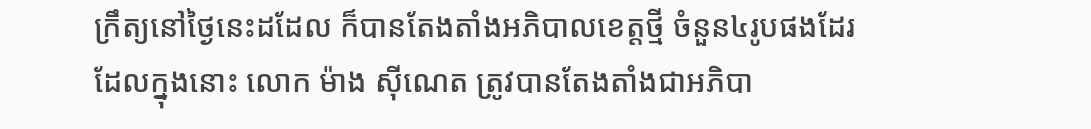ក្រឹត្យនៅថ្ងៃនេះដដែល ក៏បានតែងតាំងអភិបាលខេត្តថ្មី ចំនួន៤រូបផងដែរ ដែលក្នុងនោះ លោក ម៉ាង ស៊ីណេត ត្រូវបានតែងតាំងជាអភិបា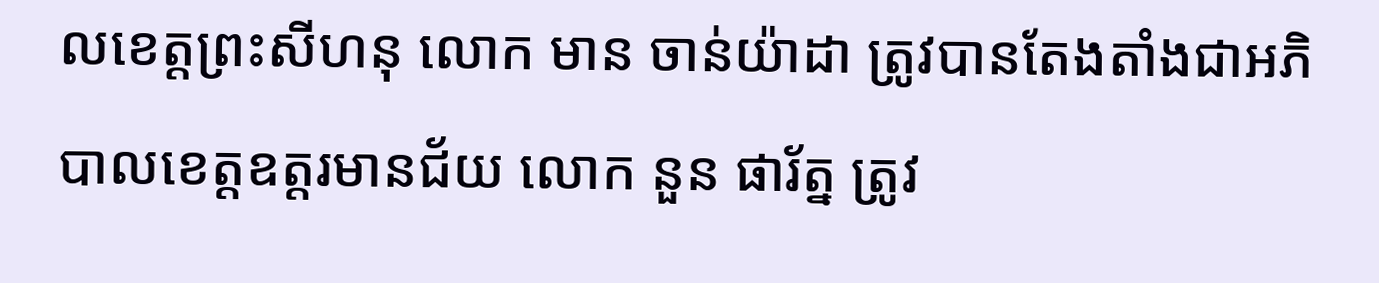លខេត្តព្រះសីហនុ លោក មាន ចាន់យ៉ាដា ត្រូវបានតែងតាំងជាអភិបាលខេត្តឧត្តរមានជ័យ លោក នួន ផារ័ត្ន ត្រូវ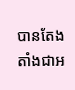បានតែងតាំងជាអ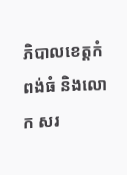ភិបាលខេត្តកំពង់ធំ និងលោក សរ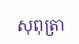សុពុត្រា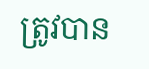ត្រូវបាន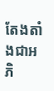តែងតាំងជាអភិ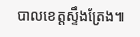បាលខេត្តស្ទឹងត្រែង៕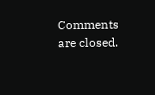Comments are closed.